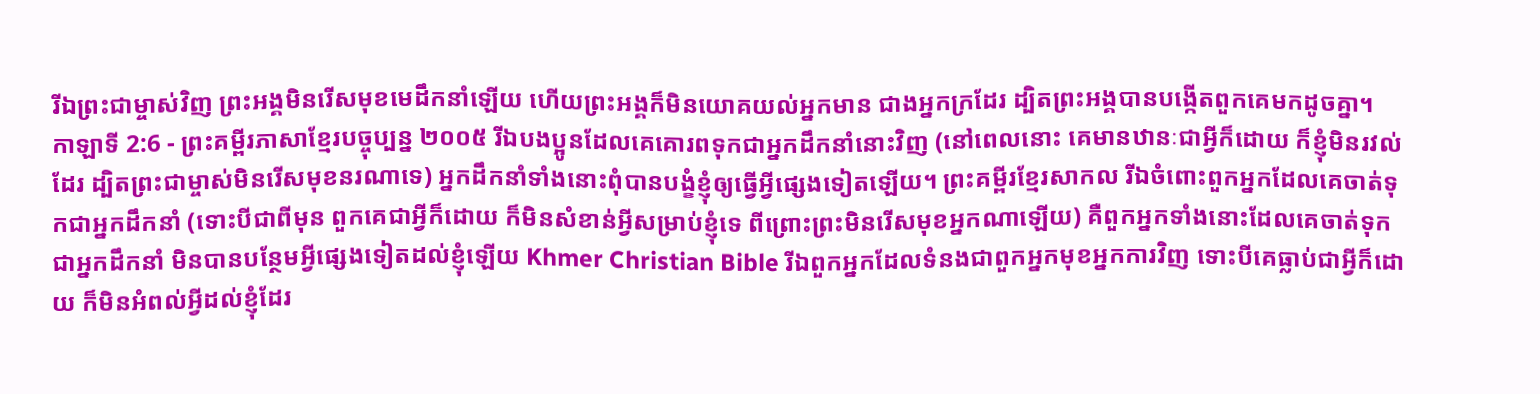រីឯព្រះជាម្ចាស់វិញ ព្រះអង្គមិនរើសមុខមេដឹកនាំឡើយ ហើយព្រះអង្គក៏មិនយោគយល់អ្នកមាន ជាងអ្នកក្រដែរ ដ្បិតព្រះអង្គបានបង្កើតពួកគេមកដូចគ្នា។
កាឡាទី 2:6 - ព្រះគម្ពីរភាសាខ្មែរបច្ចុប្បន្ន ២០០៥ រីឯបងប្អូនដែលគេគោរពទុកជាអ្នកដឹកនាំនោះវិញ (នៅពេលនោះ គេមានឋានៈជាអ្វីក៏ដោយ ក៏ខ្ញុំមិនរវល់ដែរ ដ្បិតព្រះជាម្ចាស់មិនរើសមុខនរណាទេ) អ្នកដឹកនាំទាំងនោះពុំបានបង្ខំខ្ញុំឲ្យធ្វើអ្វីផ្សេងទៀតឡើយ។ ព្រះគម្ពីរខ្មែរសាកល រីឯចំពោះពួកអ្នកដែលគេចាត់ទុកជាអ្នកដឹកនាំ (ទោះបីជាពីមុន ពួកគេជាអ្វីក៏ដោយ ក៏មិនសំខាន់អ្វីសម្រាប់ខ្ញុំទេ ពីព្រោះព្រះមិនរើសមុខអ្នកណាឡើយ) គឺពួកអ្នកទាំងនោះដែលគេចាត់ទុកជាអ្នកដឹកនាំ មិនបានបន្ថែមអ្វីផ្សេងទៀតដល់ខ្ញុំឡើយ Khmer Christian Bible រីឯពួកអ្នកដែលទំនងជាពួកអ្នកមុខអ្នកការវិញ ទោះបីគេធ្លាប់ជាអ្វីក៏ដោយ ក៏មិនអំពល់អ្វីដល់ខ្ញុំដែរ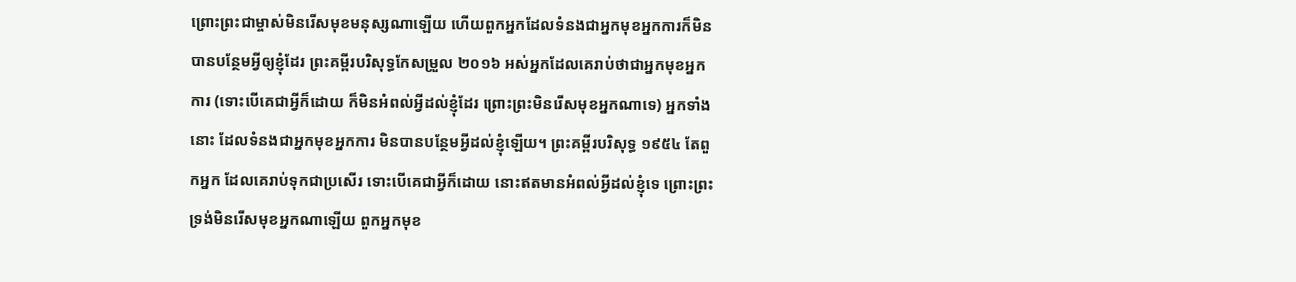ព្រោះព្រះជាម្ចាស់មិនរើសមុខមនុស្សណាឡើយ ហើយពួកអ្នកដែលទំនងជាអ្នកមុខអ្នកការក៏មិនបានបន្ថែមអ្វីឲ្យខ្ញុំដែរ ព្រះគម្ពីរបរិសុទ្ធកែសម្រួល ២០១៦ អស់អ្នកដែលគេរាប់ថាជាអ្នកមុខអ្នកការ (ទោះបើគេជាអ្វីក៏ដោយ ក៏មិនអំពល់អ្វីដល់ខ្ញុំដែរ ព្រោះព្រះមិនរើសមុខអ្នកណាទេ) អ្នកទាំងនោះ ដែលទំនងជាអ្នកមុខអ្នកការ មិនបានបន្ថែមអ្វីដល់ខ្ញុំឡើយ។ ព្រះគម្ពីរបរិសុទ្ធ ១៩៥៤ តែពួកអ្នក ដែលគេរាប់ទុកជាប្រសើរ ទោះបើគេជាអ្វីក៏ដោយ នោះឥតមានអំពល់អ្វីដល់ខ្ញុំទេ ព្រោះព្រះទ្រង់មិនរើសមុខអ្នកណាឡើយ ពួកអ្នកមុខ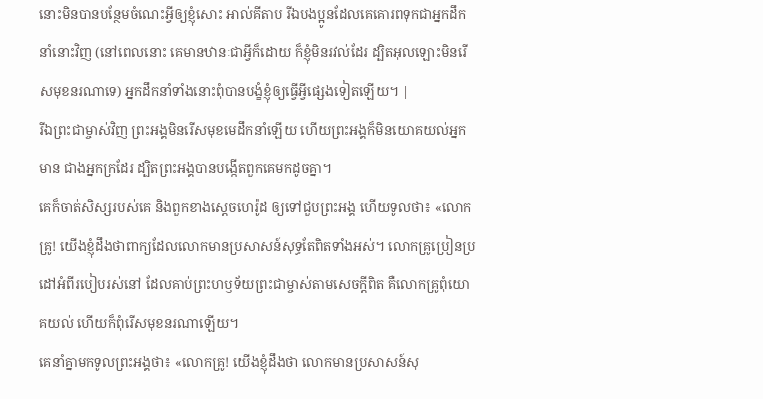នោះមិនបានបន្ថែមចំណេះអ្វីឲ្យខ្ញុំសោះ អាល់គីតាប រីឯបងប្អូនដែលគេគោរពទុកជាអ្នកដឹកនាំនោះវិញ (នៅពេលនោះ គេមានឋានៈជាអ្វីក៏ដោយ ក៏ខ្ញុំមិនរវល់ដែរ ដ្បិតអុលឡោះមិនរើសមុខនរណាទេ) អ្នកដឹកនាំទាំងនោះពុំបានបង្ខំខ្ញុំឲ្យធ្វើអ្វីផ្សេងទៀតឡើយ។ |
រីឯព្រះជាម្ចាស់វិញ ព្រះអង្គមិនរើសមុខមេដឹកនាំឡើយ ហើយព្រះអង្គក៏មិនយោគយល់អ្នកមាន ជាងអ្នកក្រដែរ ដ្បិតព្រះអង្គបានបង្កើតពួកគេមកដូចគ្នា។
គេក៏ចាត់សិស្សរបស់គេ និងពួកខាងស្ដេចហេរ៉ូដ ឲ្យទៅជួបព្រះអង្គ ហើយទូលថា៖ «លោកគ្រូ! យើងខ្ញុំដឹងថាពាក្យដែលលោកមានប្រសាសន៍សុទ្ធតែពិតទាំងអស់។ លោកគ្រូប្រៀនប្រដៅអំពីរបៀបរស់នៅ ដែលគាប់ព្រះហឫទ័យព្រះជាម្ចាស់តាមសេចក្ដីពិត គឺលោកគ្រូពុំយោគយល់ ហើយក៏ពុំរើសមុខនរណាឡើយ។
គេនាំគ្នាមកទូលព្រះអង្គថា៖ «លោកគ្រូ! យើងខ្ញុំដឹងថា លោកមានប្រសាសន៍សុ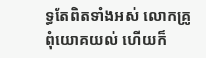ទ្ធតែពិតទាំងអស់ លោកគ្រូពុំយោគយល់ ហើយក៏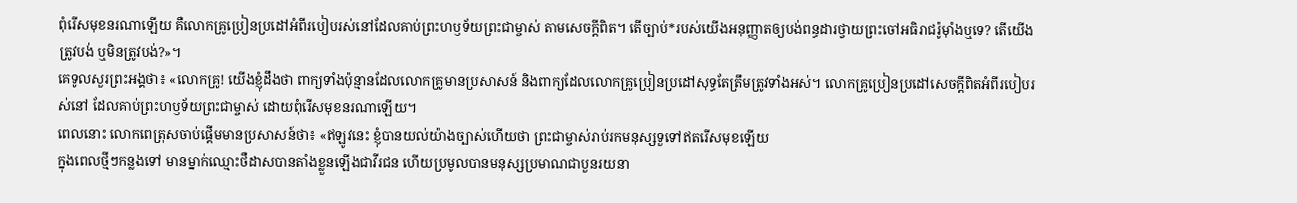ពុំរើសមុខនរណាឡើយ គឺលោកគ្រូប្រៀនប្រដៅអំពីរបៀបរស់នៅដែលគាប់ព្រះហឫទ័យព្រះជាម្ចាស់ តាមសេចក្ដីពិត។ តើច្បាប់*របស់យើងអនុញ្ញាតឲ្យបង់ពន្ធដារថ្វាយព្រះចៅអធិរាជរ៉ូម៉ាំងឬទេ? តើយើងត្រូវបង់ ឬមិនត្រូវបង់?»។
គេទូលសួរព្រះអង្គថា៖ «លោកគ្រូ! យើងខ្ញុំដឹងថា ពាក្យទាំងប៉ុន្មានដែលលោកគ្រូមានប្រសាសន៍ និងពាក្យដែលលោកគ្រូប្រៀនប្រដៅសុទ្ធតែត្រឹមត្រូវទាំងអស់។ លោកគ្រូប្រៀនប្រដៅសេចក្ដីពិតអំពីរបៀបរស់នៅ ដែលគាប់ព្រះហឫទ័យព្រះជាម្ចាស់ ដោយពុំរើសមុខនរណាឡើយ។
ពេលនោះ លោកពេត្រុសចាប់ផ្ដើមមានប្រសាសន៍ថា៖ «ឥឡូវនេះ ខ្ញុំបានយល់យ៉ាងច្បាស់ហើយថា ព្រះជាម្ចាស់រាប់រកមនុស្សទួទៅឥតរើសមុខឡើយ
ក្នុងពេលថ្មីៗកន្លងទៅ មានម្នាក់ឈ្មោះថឺដាសបានតាំងខ្លួនឡើងជាវីរជន ហើយប្រមូលបានមនុស្សប្រមាណជាបួនរយនា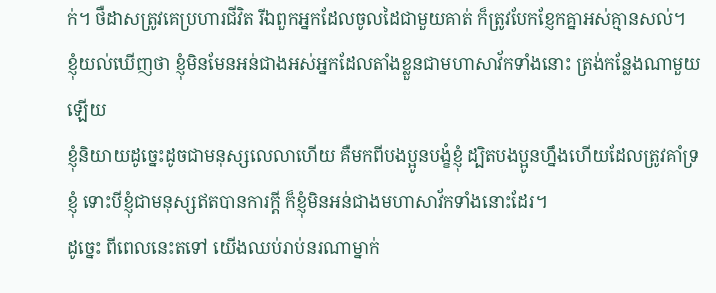ក់។ ថឺដាសត្រូវគេប្រហារជីវិត រីឯពួកអ្នកដែលចូលដៃជាមួយគាត់ ក៏ត្រូវបែកខ្ញែកគ្នាអស់គ្មានសល់។
ខ្ញុំយល់ឃើញថា ខ្ញុំមិនមែនអន់ជាងអស់អ្នកដែលតាំងខ្លួនជាមហាសាវ័កទាំងនោះ ត្រង់កន្លែងណាមួយឡើយ
ខ្ញុំនិយាយដូច្នេះដូចជាមនុស្សលេលាហើយ គឺមកពីបងប្អូនបង្ខំខ្ញុំ ដ្បិតបងប្អូនហ្នឹងហើយដែលត្រូវគាំទ្រខ្ញុំ ទោះបីខ្ញុំជាមនុស្សឥតបានការក្ដី ក៏ខ្ញុំមិនអន់ជាងមហាសាវ័កទាំងនោះដែរ។
ដូច្នេះ ពីពេលនេះតទៅ យើងឈប់រាប់នរណាម្នាក់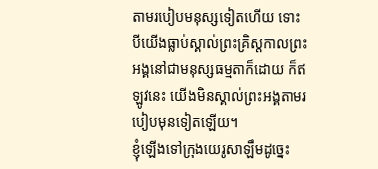តាមរបៀបមនុស្សទៀតហើយ ទោះបីយើងធ្លាប់ស្គាល់ព្រះគ្រិស្តកាលព្រះអង្គនៅជាមនុស្សធម្មតាក៏ដោយ ក៏ឥឡូវនេះ យើងមិនស្គាល់ព្រះអង្គតាមរបៀបមុនទៀតឡើយ។
ខ្ញុំឡើងទៅក្រុងយេរូសាឡឹមដូច្នេះ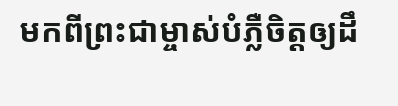មកពីព្រះជាម្ចាស់បំភ្លឺចិត្តឲ្យដឹ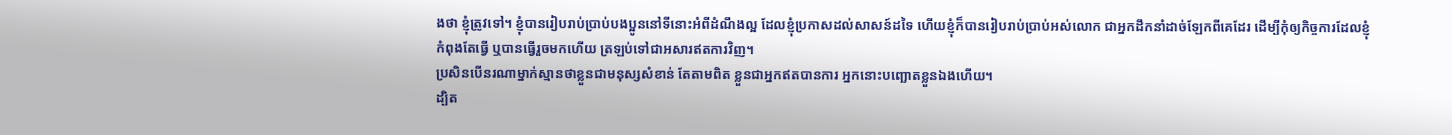ងថា ខ្ញុំត្រូវទៅ។ ខ្ញុំបានរៀបរាប់ប្រាប់បងប្អូននៅទីនោះអំពីដំណឹងល្អ ដែលខ្ញុំប្រកាសដល់សាសន៍ដទៃ ហើយខ្ញុំក៏បានរៀបរាប់ប្រាប់អស់លោក ជាអ្នកដឹកនាំដាច់ឡែកពីគេដែរ ដើម្បីកុំឲ្យកិច្ចការដែលខ្ញុំកំពុងតែធ្វើ ឬបានធ្វើរួចមកហើយ ត្រឡប់ទៅជាអសារឥតការវិញ។
ប្រសិនបើនរណាម្នាក់ស្មានថាខ្លួនជាមនុស្សសំខាន់ តែតាមពិត ខ្លួនជាអ្នកឥតបានការ អ្នកនោះបញ្ឆោតខ្លួនឯងហើយ។
ដ្បិត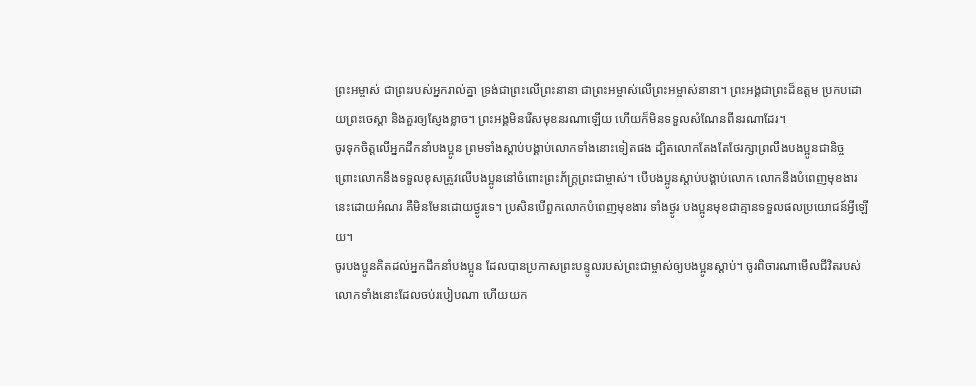ព្រះអម្ចាស់ ជាព្រះរបស់អ្នករាល់គ្នា ទ្រង់ជាព្រះលើព្រះនានា ជាព្រះអម្ចាស់លើព្រះអម្ចាស់នានា។ ព្រះអង្គជាព្រះដ៏ឧត្ដម ប្រកបដោយព្រះចេស្ដា និងគួរឲ្យស្ញែងខ្លាច។ ព្រះអង្គមិនរើសមុខនរណាឡើយ ហើយក៏មិនទទួលសំណែនពីនរណាដែរ។
ចូរទុកចិត្តលើអ្នកដឹកនាំបងប្អូន ព្រមទាំងស្ដាប់បង្គាប់លោកទាំងនោះទៀតផង ដ្បិតលោកតែងតែថែរក្សាព្រលឹងបងប្អូនជានិច្ច ព្រោះលោកនឹងទទួលខុសត្រូវលើបងប្អូននៅចំពោះព្រះភ័ក្ត្រព្រះជាម្ចាស់។ បើបងប្អូនស្ដាប់បង្គាប់លោក លោកនឹងបំពេញមុខងារនេះដោយអំណរ គឺមិនមែនដោយថ្ងូរទេ។ ប្រសិនបើពួកលោកបំពេញមុខងារ ទាំងថ្ងូរ បងប្អូនមុខជាគ្មានទទួលផលប្រយោជន៍អ្វីឡើយ។
ចូរបងប្អូនគិតដល់អ្នកដឹកនាំបងប្អូន ដែលបានប្រកាសព្រះបន្ទូលរបស់ព្រះជាម្ចាស់ឲ្យបងប្អូនស្ដាប់។ ចូរពិចារណាមើលជីវិតរបស់លោកទាំងនោះដែលចប់របៀបណា ហើយយក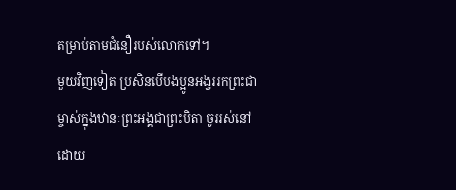តម្រាប់តាមជំនឿរបស់លោកទៅ។
មួយវិញទៀត ប្រសិនបើបងប្អូនអង្វររកព្រះជាម្ចាស់ក្នុងឋានៈព្រះអង្គជាព្រះបិតា ចូររស់នៅដោយ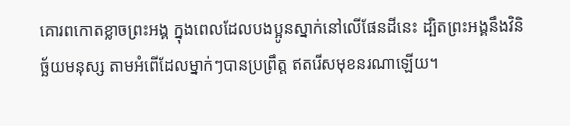គោរពកោតខ្លាចព្រះអង្គ ក្នុងពេលដែលបងប្អូនស្នាក់នៅលើផែនដីនេះ ដ្បិតព្រះអង្គនឹងវិនិច្ឆ័យមនុស្ស តាមអំពើដែលម្នាក់ៗបានប្រព្រឹត្ត ឥតរើសមុខនរណាឡើយ។